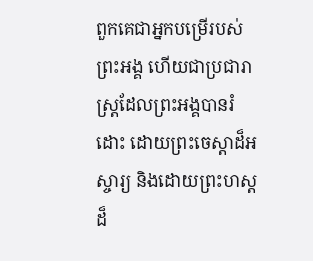ពួកគេជាអ្នកបម្រើរបស់ព្រះអង្គ ហើយជាប្រជារាស្ត្រដែលព្រះអង្គបានរំដោះ ដោយព្រះចេស្តាដ៏អស្ចារ្យ និងដោយព្រះហស្តដ៏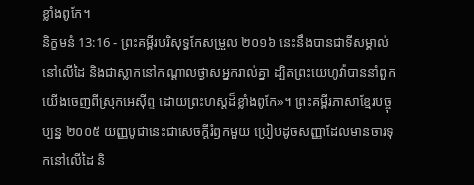ខ្លាំងពូកែ។
និក្ខមនំ 13:16 - ព្រះគម្ពីរបរិសុទ្ធកែសម្រួល ២០១៦ នេះនឹងបានជាទីសម្គាល់នៅលើដៃ និងជាស្លាកនៅកណ្ដាលថ្ងាសអ្នករាល់គ្នា ដ្បិតព្រះយេហូវ៉ាបាននាំពួកយើងចេញពីស្រុកអេស៊ីព្ទ ដោយព្រះហស្តដ៏ខ្លាំងពូកែ»។ ព្រះគម្ពីរភាសាខ្មែរបច្ចុប្បន្ន ២០០៥ យញ្ញបូជានេះជាសេចក្ដីរំឭកមួយ ប្រៀបដូចសញ្ញាដែលមានចារទុកនៅលើដៃ និ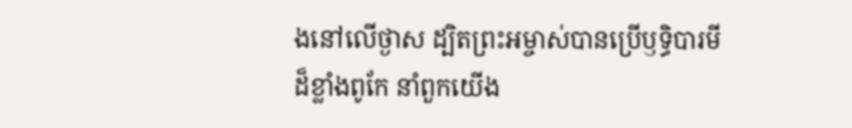ងនៅលើថ្ងាស ដ្បិតព្រះអម្ចាស់បានប្រើឫទ្ធិបារមីដ៏ខ្លាំងពូកែ នាំពួកយើង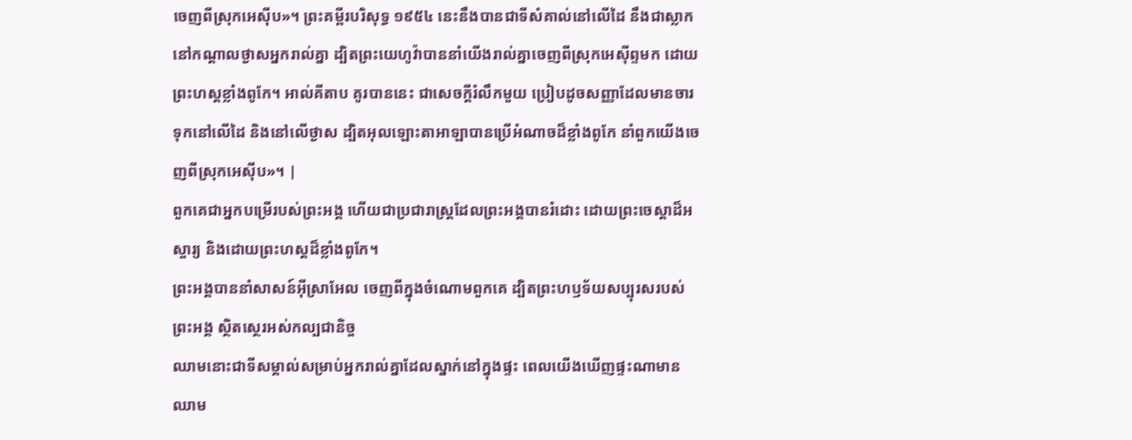ចេញពីស្រុកអេស៊ីប»។ ព្រះគម្ពីរបរិសុទ្ធ ១៩៥៤ នេះនឹងបានជាទីសំគាល់នៅលើដៃ នឹងជាស្លាកនៅកណ្តាលថ្ងាសអ្នករាល់គ្នា ដ្បិតព្រះយេហូវ៉ាបាននាំយើងរាល់គ្នាចេញពីស្រុកអេស៊ីព្ទមក ដោយព្រះហស្តខ្លាំងពូកែ។ អាល់គីតាប គូរបាននេះ ជាសេចក្តីរំលឹកមួយ ប្រៀបដូចសញ្ញាដែលមានចារទុកនៅលើដៃ និងនៅលើថ្ងាស ដ្បិតអុលឡោះតាអាឡាបានប្រើអំណាចដ៏ខ្លាំងពូកែ នាំពួកយើងចេញពីស្រុកអេស៊ីប»។ |
ពួកគេជាអ្នកបម្រើរបស់ព្រះអង្គ ហើយជាប្រជារាស្ត្រដែលព្រះអង្គបានរំដោះ ដោយព្រះចេស្តាដ៏អស្ចារ្យ និងដោយព្រះហស្តដ៏ខ្លាំងពូកែ។
ព្រះអង្គបាននាំសាសន៍អ៊ីស្រាអែល ចេញពីក្នុងចំណោមពួកគេ ដ្បិតព្រះហឫទ័យសប្បុរសរបស់ព្រះអង្គ ស្ថិតស្ថេរអស់កល្បជានិច្ច
ឈាមនោះជាទីសម្គាល់សម្រាប់អ្នករាល់គ្នាដែលស្នាក់នៅក្នុងផ្ទះ ពេលយើងឃើញផ្ទះណាមានឈាម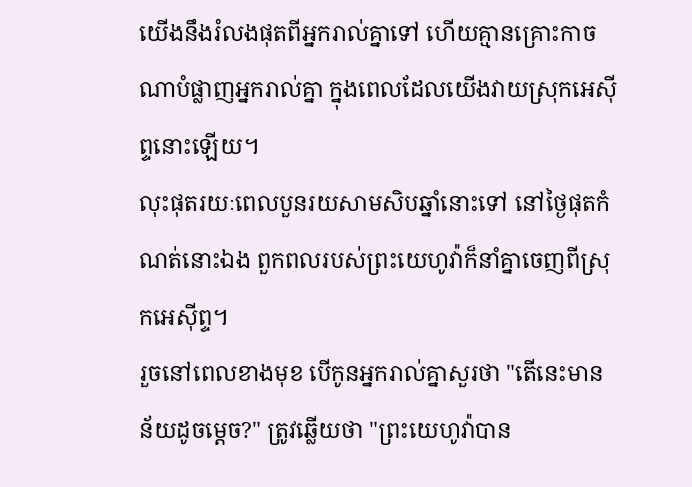យើងនឹងរំលងផុតពីអ្នករាល់គ្នាទៅ ហើយគ្មានគ្រោះកាចណាបំផ្លាញអ្នករាល់គ្នា ក្នុងពេលដែលយើងវាយស្រុកអេស៊ីព្ទនោះឡើយ។
លុះផុតរយៈពេលបួនរយសាមសិបឆ្នាំនោះទៅ នៅថ្ងៃផុតកំណត់នោះឯង ពួកពលរបស់ព្រះយេហូវ៉ាក៏នាំគ្នាចេញពីស្រុកអេស៊ីព្ទ។
រួចនៅពេលខាងមុខ បើកូនអ្នករាល់គ្នាសួរថា "តើនេះមានន័យដូចម្ដេច?" ត្រូវឆ្លើយថា "ព្រះយេហូវ៉ាបាន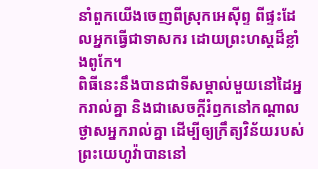នាំពួកយើងចេញពីស្រុកអេស៊ីព្ទ ពីផ្ទះដែលអ្នកធ្វើជាទាសករ ដោយព្រះហស្តដ៏ខ្លាំងពូកែ។
ពិធីនេះនឹងបានជាទីសម្គាល់មួយនៅដៃអ្នករាល់គ្នា និងជាសេចក្ដីរំឭកនៅកណ្ដាលថ្ងាសអ្នករាល់គ្នា ដើម្បីឲ្យក្រឹត្យវិន័យរបស់ព្រះយេហូវ៉ាបាននៅ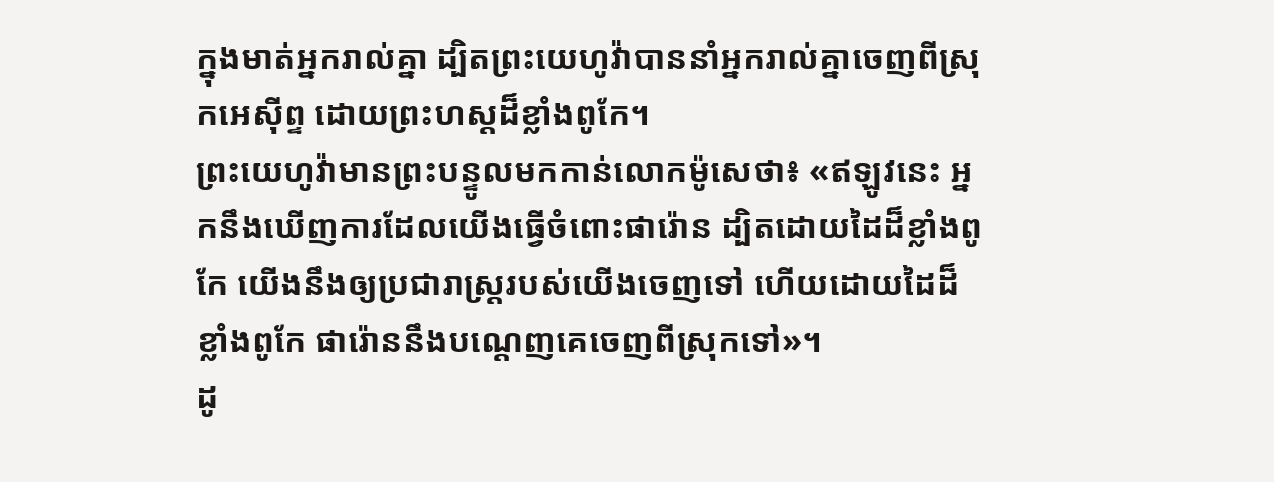ក្នុងមាត់អ្នករាល់គ្នា ដ្បិតព្រះយេហូវ៉ាបាននាំអ្នករាល់គ្នាចេញពីស្រុកអេស៊ីព្ទ ដោយព្រះហស្តដ៏ខ្លាំងពូកែ។
ព្រះយេហូវ៉ាមានព្រះបន្ទូលមកកាន់លោកម៉ូសេថា៖ «ឥឡូវនេះ អ្នកនឹងឃើញការដែលយើងធ្វើចំពោះផារ៉ោន ដ្បិតដោយដៃដ៏ខ្លាំងពូកែ យើងនឹងឲ្យប្រជារាស្ត្ររបស់យើងចេញទៅ ហើយដោយដៃដ៏ខ្លាំងពូកែ ផារ៉ោននឹងបណ្តេញគេចេញពីស្រុកទៅ»។
ដូ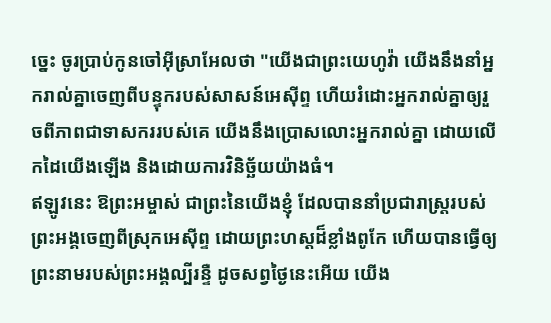ច្នេះ ចូរប្រាប់កូនចៅអ៊ីស្រាអែលថា "យើងជាព្រះយេហូវ៉ា យើងនឹងនាំអ្នករាល់គ្នាចេញពីបន្ទុករបស់សាសន៍អេស៊ីព្ទ ហើយរំដោះអ្នករាល់គ្នាឲ្យរួចពីភាពជាទាសកររបស់គេ យើងនឹងប្រោសលោះអ្នករាល់គ្នា ដោយលើកដៃយើងឡើង និងដោយការវិនិច្ឆ័យយ៉ាងធំ។
ឥឡូវនេះ ឱព្រះអម្ចាស់ ជាព្រះនៃយើងខ្ញុំ ដែលបាននាំប្រជារាស្ត្ររបស់ព្រះអង្គចេញពីស្រុកអេស៊ីព្ទ ដោយព្រះហស្តដ៏ខ្លាំងពូកែ ហើយបានធ្វើឲ្យព្រះនាមរបស់ព្រះអង្គល្បីរន្ទឺ ដូចសព្វថ្ងៃនេះអើយ យើង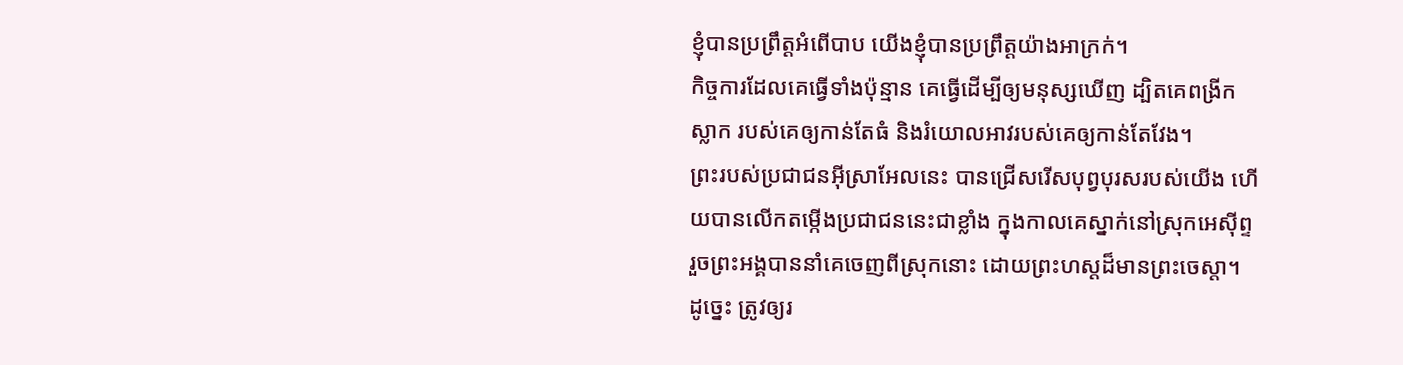ខ្ញុំបានប្រព្រឹត្តអំពើបាប យើងខ្ញុំបានប្រព្រឹត្តយ៉ាងអាក្រក់។
កិច្ចការដែលគេធ្វើទាំងប៉ុន្មាន គេធ្វើដើម្បីឲ្យមនុស្សឃើញ ដ្បិតគេពង្រីកស្លាក របស់គេឲ្យកាន់តែធំ និងរំយោលអាវរបស់គេឲ្យកាន់តែវែង។
ព្រះរបស់ប្រជាជនអ៊ីស្រាអែលនេះ បានជ្រើសរើសបុព្វបុរសរបស់យើង ហើយបានលើកតម្កើងប្រជាជននេះជាខ្លាំង ក្នុងកាលគេស្នាក់នៅស្រុកអេស៊ីព្ទ រួចព្រះអង្គបាននាំគេចេញពីស្រុកនោះ ដោយព្រះហស្តដ៏មានព្រះចេស្តា។
ដូច្នេះ ត្រូវឲ្យរ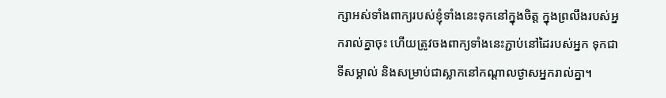ក្សាអស់ទាំងពាក្យរបស់ខ្ញុំទាំងនេះទុកនៅក្នុងចិត្ត ក្នុងព្រលឹងរបស់អ្នករាល់គ្នាចុះ ហើយត្រូវចងពាក្យទាំងនេះភ្ជាប់នៅដៃរបស់អ្នក ទុកជាទីសម្គាល់ និងសម្រាប់ជាស្លាកនៅកណ្ដាលថ្ងាសអ្នករាល់គ្នា។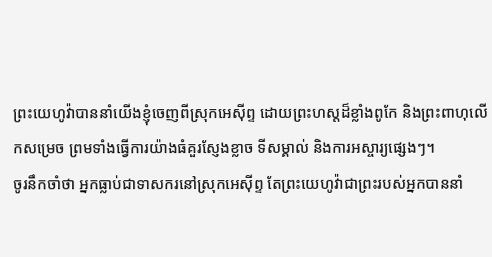ព្រះយេហូវ៉ាបាននាំយើងខ្ញុំចេញពីស្រុកអេស៊ីព្ទ ដោយព្រះហស្តដ៏ខ្លាំងពូកែ និងព្រះពាហុលើកសម្រេច ព្រមទាំងធ្វើការយ៉ាងធំគួរស្ញែងខ្លាច ទីសម្គាល់ និងការអស្ចារ្យផ្សេងៗ។
ចូរនឹកចាំថា អ្នកធ្លាប់ជាទាសករនៅស្រុកអេស៊ីព្ទ តែព្រះយេហូវ៉ាជាព្រះរបស់អ្នកបាននាំ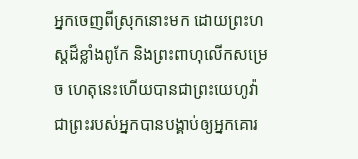អ្នកចេញពីស្រុកនោះមក ដោយព្រះហស្តដ៏ខ្លាំងពូកែ និងព្រះពាហុលើកសម្រេច ហេតុនេះហើយបានជាព្រះយេហូវ៉ាជាព្រះរបស់អ្នកបានបង្គាប់ឲ្យអ្នកគោរ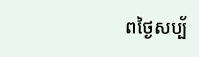ពថ្ងៃសប្ប័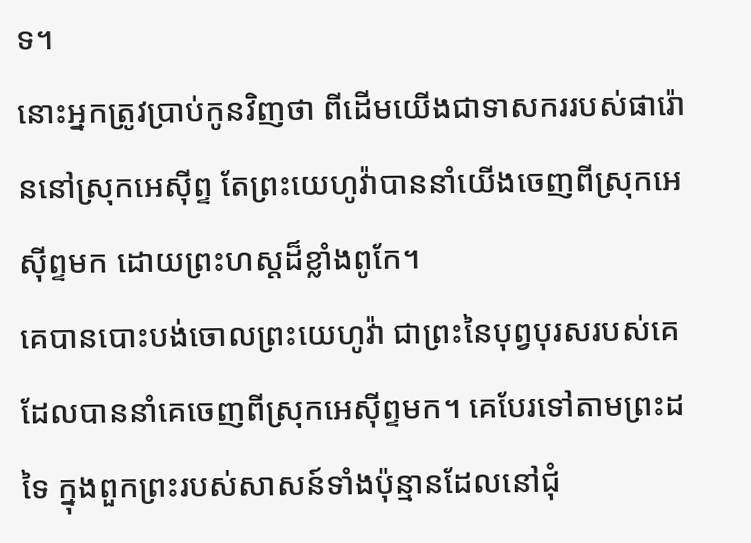ទ។
នោះអ្នកត្រូវប្រាប់កូនវិញថា ពីដើមយើងជាទាសកររបស់ផារ៉ោននៅស្រុកអេស៊ីព្ទ តែព្រះយេហូវ៉ាបាននាំយើងចេញពីស្រុកអេស៊ីព្ទមក ដោយព្រះហស្តដ៏ខ្លាំងពូកែ។
គេបានបោះបង់ចោលព្រះយេហូវ៉ា ជាព្រះនៃបុព្វបុរសរបស់គេ ដែលបាននាំគេចេញពីស្រុកអេស៊ីព្ទមក។ គេបែរទៅតាមព្រះដទៃ ក្នុងពួកព្រះរបស់សាសន៍ទាំងប៉ុន្មានដែលនៅជុំ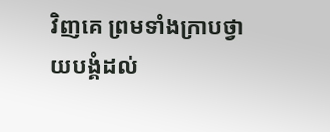វិញគេ ព្រមទាំងក្រាបថ្វាយបង្គំដល់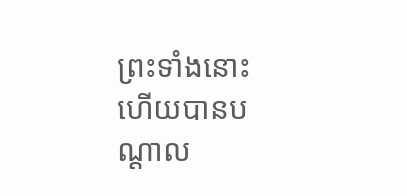ព្រះទាំងនោះ ហើយបានបណ្ដាល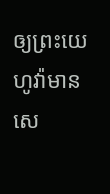ឲ្យព្រះយេហូវ៉ាមានសេ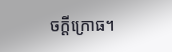ចក្ដីក្រោធ។